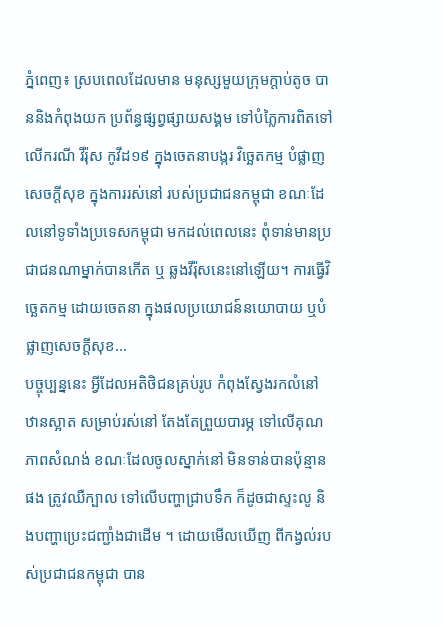ភ្នំពេញ៖ ស្របពេលដែលមាន មនុស្សមួយក្រុមក្តាប់តូច បាននិងកំពុងយក ប្រព័ន្ធផ្សព្វផ្សាយសង្គម ទៅបំភ្លៃការពិតទៅលើករណី វីរ៉ុស កូវីដ១៩ ក្នុងចេតនាបង្ករ វិច្ឆេតកម្ម បំផ្លាញសេចក្តីសុខ ក្នុងការរស់នៅ របស់ប្រជាជនកម្ពុជា ខណៈដែលនៅទូទាំងប្រទេសកម្ពុជា មកដល់ពេលនេះ ពុំទាន់មានប្រជាជនណាម្នាក់បានកើត ឬ ឆ្លងវីរ៉ុសនេះនៅឡើយ។ ការធ្វើវិច្ឆេតកម្ម ដោយចេតនា ក្នុងផលប្រយោជន៍នយោបាយ ឬបំផ្លាញសេចក្តីសុខ...
បច្ចុប្បន្ននេះ អ្វីដែលអតិថិជនគ្រប់រូប កំពុងស្វែងរកលំនៅឋានស្អាត សម្រាប់រស់នៅ តែងតែព្រួយបារម្ភ ទៅលើគុណភាពសំណង់ ខណៈដែលចូលស្នាក់នៅ មិនទាន់បានប៉ុន្មានផង ត្រូវឈឺក្បាល ទៅលើបញ្ហាជ្រាបទឹក ក៏ដូចជាស្ទះលូ និងបញ្ហាប្រេះជញ្ជាំងជាដើម ។ ដោយមើលឃើញ ពីកង្វល់របស់ប្រជាជនកម្ពុជា បាន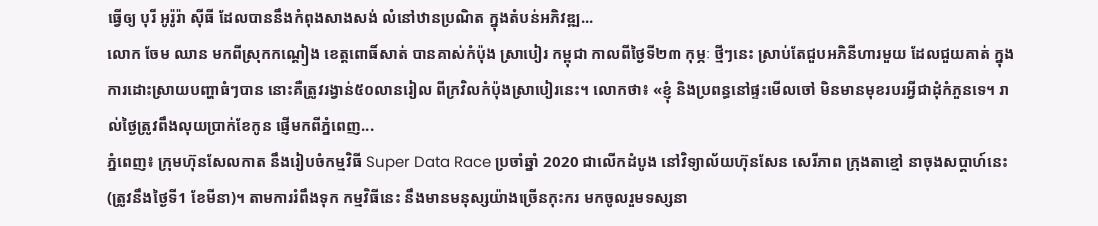ធ្វើឲ្យ បុរី អូរ៉ូរ៉ា ស៊ីធី ដែលបាននឹងកំពុងសាងសង់ លំនៅឋានប្រណិត ក្នុងតំបន់អភិវឌ្ឍ...
លោក ចែម ឈាន មកពីស្រុកកណ្តៀង ខេត្តពោធិ៍សាត់ បានគាស់កំប៉ុង ស្រាបៀរ កម្ពុជា កាលពីថ្ងៃទី២៣ កុម្ភៈ ថ្មីៗនេះ ស្រាប់តែជួបអភិនីហារមួយ ដែលជួយគាត់ ក្នុងការដោះស្រាយបញ្ហាធំៗបាន នោះគឺត្រូវរង្វាន់៥០លានរៀល ពីក្រវិលកំប៉ុងស្រាបៀរនេះ។ លោកថា៖ «ខ្ញុំ និងប្រពន្ធនៅផ្ទះមើលចៅ មិនមានមុខរបរអ្វីជាដុំកំភួនទេ។ រាល់ថ្ងៃត្រូវពឹងលុយប្រាក់ខែកូន ផ្ញើមកពីភ្នំពេញ...
ភ្នំពេញ៖ ក្រុមហ៊ុនសែលកាត នឹងរៀបចំកម្មវិធី Super Data Race ប្រចាំឆ្នាំ 2020 ជាលើកដំបូង នៅវិទ្យាល័យហ៊ុនសែន សេរីភាព ក្រុងតាខ្មៅ នាចុងសប្តាហ៍នេះ (ត្រូវនឹងថ្ងៃទី1 ខែមីនា)។ តាមការរំពឹងទុក កម្មវិធីនេះ នឹងមានមនុស្សយ៉ាងច្រើនកុះករ មកចូលរួមទស្សនា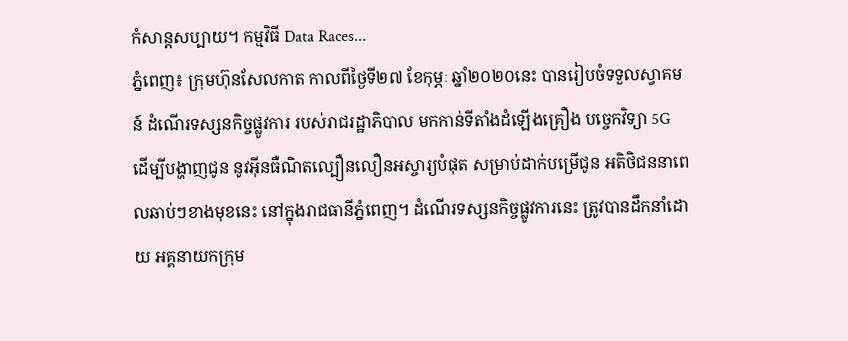កំសាន្តសប្បាយ។ កម្មវិធី Data Races...
ភ្នំពេញ៖ ក្រុមហ៊ុនសែលកាត កាលពីថ្ងៃទី២៧ ខែកុម្ភៈ ឆ្នាំ២០២០នេះ បានរៀបចំទទួលស្វាគមន៍ ដំណើរទស្សនកិច្ចផ្លូវការ របស់រាជរដ្ឋាភិបាល មកកាន់ទីតាំងដំឡើងគ្រឿង បច្ចេកវិទ្យា 5G ដើម្បីបង្ហាញជូន នូវអ៊ីនធឺណិតល្បឿនលឿនអស្ចារ្យបំផុត សម្រាប់ដាក់បម្រើជូន អតិថិជននាពេលឆាប់ៗខាងមុខនេះ នៅក្នុងរាជធានីភ្នំពេញ។ ដំណើរទស្សនកិច្ចផ្លូវការនេះ ត្រូវបានដឹកនាំដោយ អគ្គនាយកក្រុម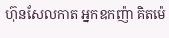ហ៊ុនសែលកាត អ្នកឧកញ៉ា គិតម៉េ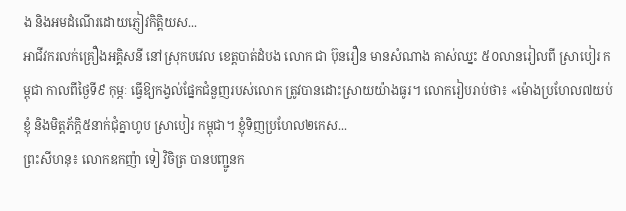ង និងអមដំណើរដោយភ្ញៀវកិត្តិយស...
អាជីវករលក់គ្រឿងអគ្គិសនី នៅស្រុកបវេល ខេត្តបាត់ដំបង លោក ជា ប៊ុនរឿន មានសំណាង គាស់ឈ្នះ ៥០លានរៀលពី ស្រាបៀរ កម្ពុជា កាលពីថ្ងៃទី៩ កុម្ភៈ ធ្វើឱ្យកង្វល់ផ្នែកជំនួញរបស់លោក ត្រូវបានដោះស្រាយយ៉ាងធូរ។ លោករៀបរាប់ថា៖ «ម៉ោងប្រហែល៧យប់ ខ្ញុំ និងមិត្តភ័ក្តិ៥នាក់ជុំគ្នាហូប ស្រាបៀរ កម្ពុជា។ ខ្ញុំទិញប្រហែល២កេស...
ព្រះសីហនុ៖ លោកឧកញ៉ា ទៀ វិចិត្រ បានបញ្ជូនក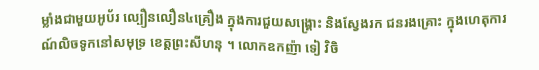ម្លាំងជាមួយអូប័រ ល្បឿនលឿន៤គ្រឿង ក្នុងការជួយសង្គ្រោះ និងស្វែងរក ជនរងគ្រោះ ក្នុងហេតុការណ៍លិចទូកនៅសមុទ្រ ខេត្តព្រះសីហនុ ។ លោកឧកញ៉ា ទៀ វិចិ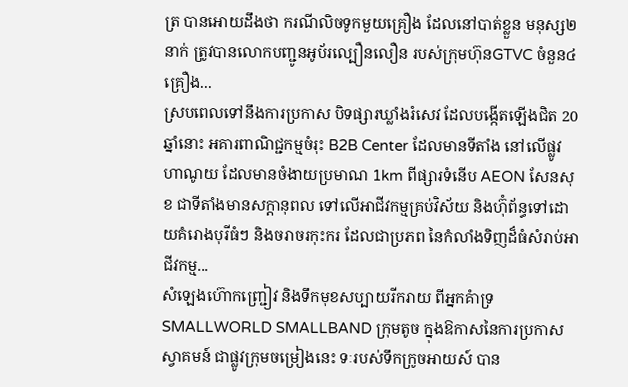ត្រ បានអោយដឹងថា ករណីលិចទូកមួយគ្រឿង ដែលនៅបាត់ខ្លួន មនុស្ស២នាក់ ត្រូវបានលោកបញ្ជូនអូប័រល្បឿនលឿន របស់ក្រុមហ៊ុនGTVC ចំនួន៤គ្រឿង...
ស្របពេលទៅនឹងការប្រកាស បិទផ្សារឃ្លាំងរំសេវ ដែលបង្កើតឡើងជិត 20 ឆ្នាំនោះ អគារពាណិជ្ជកម្មចំរុះ B2B Center ដែលមានទីតាំង នៅលើផ្លូវ ហាណូយ ដែលមានចំងាយប្រមាណ 1km ពីផ្សារទំនើប AEON សែនសុខ ជាទីតាំងមានសក្ដានុពល ទៅលើអាជីវកម្មគ្រប់វិស័យ និងហ៊ុំព័ន្ធទៅដោយគំរោងបុរីធំៗ និងចរាចរកុះករ ដែលជាប្រភព នៃកំលាំងទិញដ៏ធំសំរាប់អាជីវកម្ម...
សំឡេងហ៊ោកញ្ជ្រៀវ និងទឹកមុខសប្បាយរីករាយ ពីអ្នកគំាទ្រ SMALLWORLD SMALLBAND ក្រុមតូច ក្នុងឱកាសនៃការប្រកាសស្វាគមន៍ ជាផ្លូវក្រុមចម្រៀងនេះ ទៈរបស់ទឹកក្រូចអាយស៍ បាន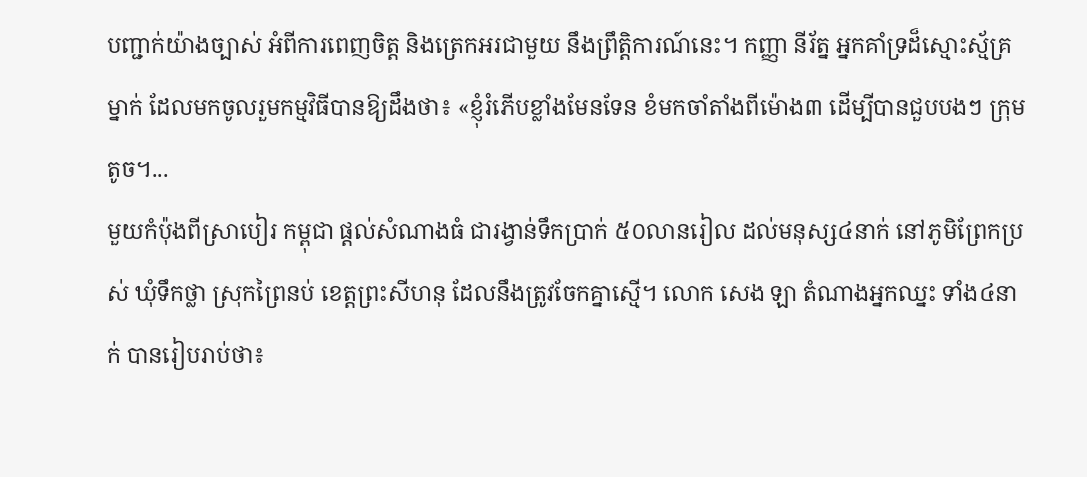បញ្ជាក់យ៉ាងច្បាស់ អំពីការពេញចិត្ត និងត្រេកអរជាមួយ នឹងព្រឹត្តិការណ៍នេះ។ កញ្ញា នីរ័ត្ន អ្នកគាំទ្រដ៏ស្មោះស្ម័គ្រម្នាក់ ដែលមកចូលរួមកម្មវិធីបានឱ្យដឹងថា៖ «ខ្ញុំរំភើបខ្លាំងមែនទែន ខំមកចាំតាំងពីម៉ោង៣ ដើម្បីបានជួបបងៗ ក្រុមតូច។...
មួយកំប៉ុងពីស្រាបៀរ កម្ពុជា ផ្ដល់សំណាងធំ ជារង្វាន់ទឹកប្រាក់ ៥០លានរៀល ដល់មនុស្ស៤នាក់ នៅភូមិព្រែកប្រស់ ឃុំទឹកថ្លា ស្រុកព្រៃនប់ ខេត្តព្រះសីហនុ ដែលនឹងត្រូវចែកគ្នាស្មើ។ លោក សេង ឡា តំណាងអ្នកឈ្នះ ទាំង៤នាក់ បានរៀបរាប់ថា៖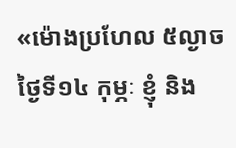«ម៉ោងប្រហែល ៥ល្ងាចថ្ងៃទី១៤ កុម្ភៈ ខ្ញុំ និង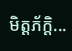មិត្តភ័ក្តិ...